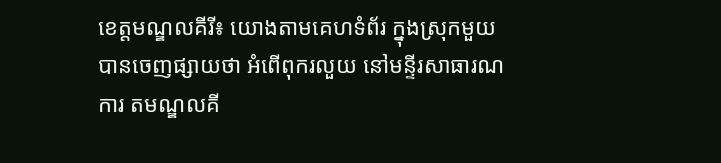ខេត្តមណ្ឌលគីរី៖ យោងតាមគេហទំព័រ ក្នុងស្រុកមួយ បានចេញផ្សាយថា អំពើពុករលួយ នៅមន្ទីរសាធារណ ការ តមណ្ឌលគី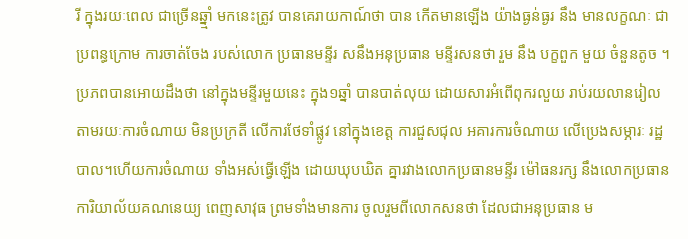រី ក្នុងរយៈពេល ជាច្រើនឆ្នាំ្ម មកនេះត្រូវ បានគេរាយកាណ៍ថា បាន កើតមានឡើង យ៉ាងធ្ងន់ធ្ងរ នឹង មានលក្ខណៈ ជាប្រពន្ធក្រោម ការចាត់ចែង របស់លោក ប្រធានមន្ទីរ សនឹងអនុប្រធាន មន្ទីរសនថា រួម នឹង បក្ខពួក មួយ ចំនួនតូច ។
ប្រភពបានអោយដឹងថា នៅក្នុងមន្ទីរមួយនេះ ក្នុង១ឆ្នាំ បានបាត់លុយ ដោយសារអំពើពុករលួយ រាប់រយលានរៀល តាមរយៈការចំណាយ មិនប្រក្រតី លើការថែទាំផ្លូវ នៅក្នុងខេត្ត ការជួសជុល អគារការចំណាយ លើប្រេងសម្ភារៈ រដ្ឋបាល។ហើយការចំណាយ ទាំងអស់ធ្វើឡើង ដោយឃុបឃិត គ្នារវាងលោកប្រធានមន្ទីរ ម៉ៅធនរក្ស នឹងលោកប្រធាន ការិយាល័យគណនេយ្យ ពេញសាវុធ ព្រមទាំងមានការ ចូលរួមពីលោកសនថា ដែលជាអនុប្រធាន ម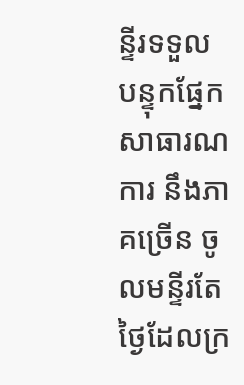ន្ទីរទទួល បន្ទុកផ្នែកសាធារណការ នឹងភាគច្រើន ចូលមន្ទីរតែ ថ្ងៃដែលក្រ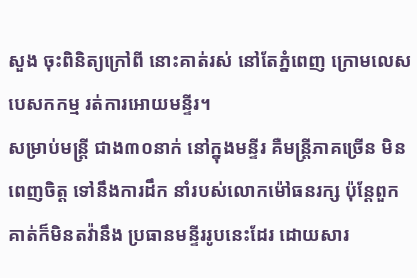សួង ចុះពិនិត្យក្រៅពី នោះគាត់រស់ នៅតែភ្នំពេញ ក្រោមលេសបេសកកម្ម រត់ការអោយមន្ទីរ។
សម្រាប់មន្ត្រី ជាង៣០នាក់ នៅក្នុងមន្ទីរ គឺមន្ត្រីភាគច្រើន មិនពេញចិត្ត ទៅនឹងការដឹក នាំរបស់លោកម៉ៅធនរក្ស ប៉ុន្តែពួកគាត់ក៏មិនតវ៉ានឹង ប្រធានមន្ទីររូបនេះដែរ ដោយសារ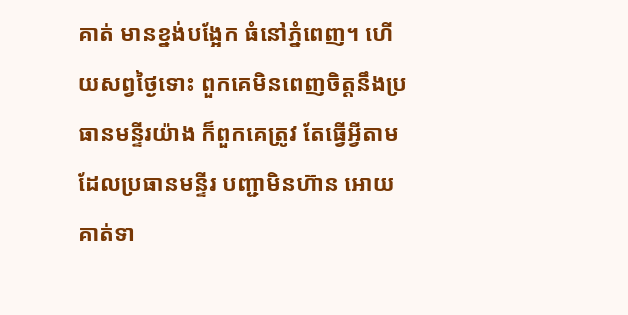គាត់ មានខ្នង់បង្អែក ធំនៅភ្នំពេញ។ ហើយសព្វថ្ងៃទោះ ពួកគេមិនពេញចិត្តនឹងប្រធានមន្ទីរយ៉ាង ក៏ពួកគេត្រូវ តែធ្វើអ្វីតាម ដែលប្រធានមន្ទីរ បញ្ជាមិនហ៊ាន អោយគាត់ទា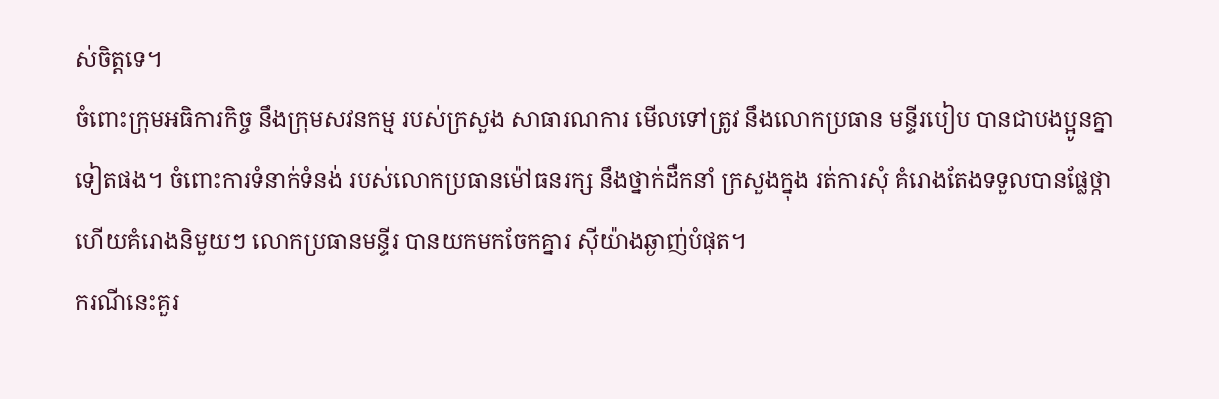ស់ចិត្តទេ។
ចំពោះក្រុមអធិការកិច្ច នឹងក្រុមសវនកម្ម របស់ក្រសួង សាធារណការ មើលទៅត្រូវ នឹងលោកប្រធាន មន្ទីរបៀប បានជាបងប្អូនគ្នាទៀតផង។ ចំពោះការទំនាក់ទំនង់ របស់លោកប្រធានម៉ៅធនរក្ស នឹងថ្នាក់ដឺកនាំ ក្រសួងក្នុង រត់ការសុំ គំរោងតែងទទួលបានផ្លែថ្កា ហើយគំរោងនិមួយៗ លោកប្រធានមន្ទីរ បានយកមកចែកគ្នារ ស៊ីយ៉ាងឆ្ងាញ់បំផុត។
ករណីនេះគួរ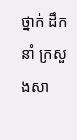ថ្នាក់ ដឹកនាំ ក្រសួងសា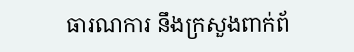ធារណការ នឹងក្រសួងពាក់ព័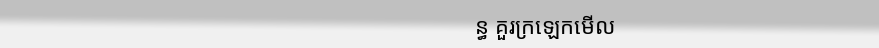ន្ធ គួរក្រឡេកមើល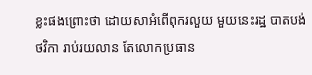ខ្លះផងព្រោះថា ដោយសាអំពើពុករលួយ មួយនេះរដ្ឋ បាតបង់ថវិកា រាប់រយលាន តែលោកប្រធាន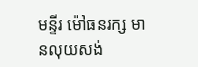មន្ទីរ ម៉ៅធនរក្ស មានលុយសង់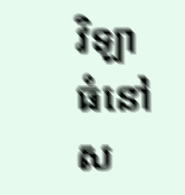វិឡា ធំនៅស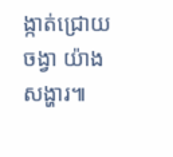ង្កាត់ជ្រោយចង្វា យ៉ាងសង្ហារ៕